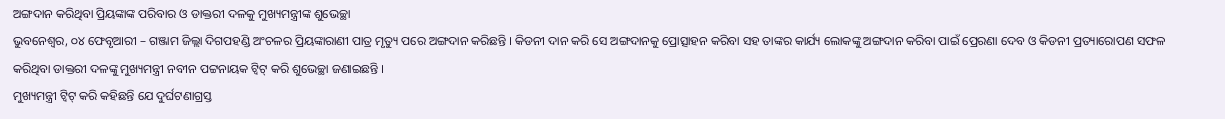ଅଙ୍ଗଦାନ କରିଥିବା ପ୍ରିୟଙ୍କାଙ୍କ ପରିବାର ଓ ଡାକ୍ତରୀ ଦଳକୁ ମୁଖ୍ୟମନ୍ତ୍ରୀଙ୍କ ଶୁଭେଚ୍ଛା
ଭୁବନେଶ୍ୱର, ୦୪ ଫେବୃଆରୀ – ଗଞ୍ଜାମ ଜିଲ୍ଲା ଦିଗପହଣ୍ଡି ଅଂଚଳର ପ୍ରିୟଙ୍କାରାଣୀ ପାତ୍ର ମୃତ୍ୟୁ ପରେ ଅଙ୍ଗଦାନ କରିଛନ୍ତି । କିଡନୀ ଦାନ କରି ସେ ଅଙ୍ଗଦାନକୁ ପ୍ରୋତ୍ସାହନ କରିବା ସହ ତାଙ୍କର କାର୍ଯ୍ୟ ଲୋକଙ୍କୁ ଅଙ୍ଗଦାନ କରିବା ପାଇଁ ପ୍ରେରଣା ଦେବ ଓ କିଡନୀ ପ୍ରତ୍ୟାରୋପଣ ସଫଳ କରିଥିବା ଡାକ୍ତରୀ ଦଳଙ୍କୁ ମୁଖ୍ୟମନ୍ତ୍ରୀ ନବୀନ ପଟ୍ଟନାୟକ ଟ୍ୱିଟ୍ କରି ଶୁଭେଚ୍ଛା ଜଣାଇଛନ୍ତି ।
ମୁଖ୍ୟମନ୍ତ୍ରୀ ଟ୍ୱିଟ୍ କରି କହିଛନ୍ତି ଯେ ଦୁର୍ଘଟଣାଗ୍ରସ୍ତ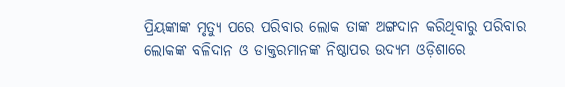ପ୍ରିୟଙ୍କାଙ୍କ ମୃତ୍ୟୁ ପରେ ପରିବାର ଲୋକ ତାଙ୍କ ଅଙ୍ଗଦାନ କରିଥିବାରୁ ପରିବାର ଲୋକଙ୍କ ବଳିଦାନ ଓ ଡାକ୍ତରମାନଙ୍କ ନିଷ୍ଠାପର ଉଦ୍ୟମ ଓଡ଼ିଶାରେ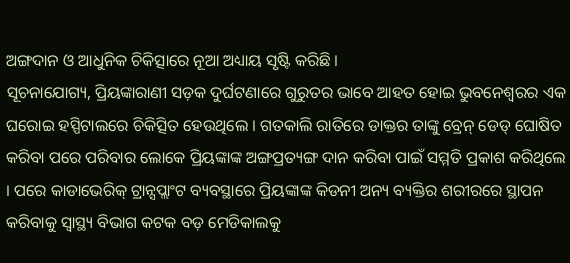ଅଙ୍ଗଦାନ ଓ ଆଧୁନିକ ଚିକିତ୍ସାରେ ନୂଆ ଅଧ୍ୟାୟ ସୃଷ୍ଟି କରିଛି ।
ସୂଚନାଯୋଗ୍ୟ, ପ୍ରିୟଙ୍କାରାଣୀ ସଡ଼କ ଦୁର୍ଘଟଣାରେ ଗୁରୁତର ଭାବେ ଆହତ ହୋଇ ଭୁବନେଶ୍ୱରର ଏକ ଘରୋଇ ହସ୍ପିଟାଲରେ ଚିକିତ୍ସିତ ହେଉଥିଲେ । ଗତକାଲି ରାତିରେ ଡାକ୍ତର ତାଙ୍କୁ ବ୍ରେନ୍ ଡେଡ୍ ଘୋଷିତ କରିବା ପରେ ପରିବାର ଲୋକେ ପ୍ରିୟଙ୍କାଙ୍କ ଅଙ୍ଗପ୍ରତ୍ୟଙ୍ଗ ଦାନ କରିବା ପାଇଁ ସମ୍ମତି ପ୍ରକାଶ କରିଥିଲେ । ପରେ କାଡାଭେରିକ୍ ଟ୍ରାନ୍ସପ୍ଲାଂଟ ବ୍ୟବସ୍ଥାରେ ପ୍ରିୟଙ୍କାଙ୍କ କିଡନୀ ଅନ୍ୟ ବ୍ୟକ୍ତିର ଶରୀରରେ ସ୍ଥାପନ କରିବାକୁ ସ୍ୱାସ୍ଥ୍ୟ ବିଭାଗ କଟକ ବଡ଼ ମେଡିକାଲକୁ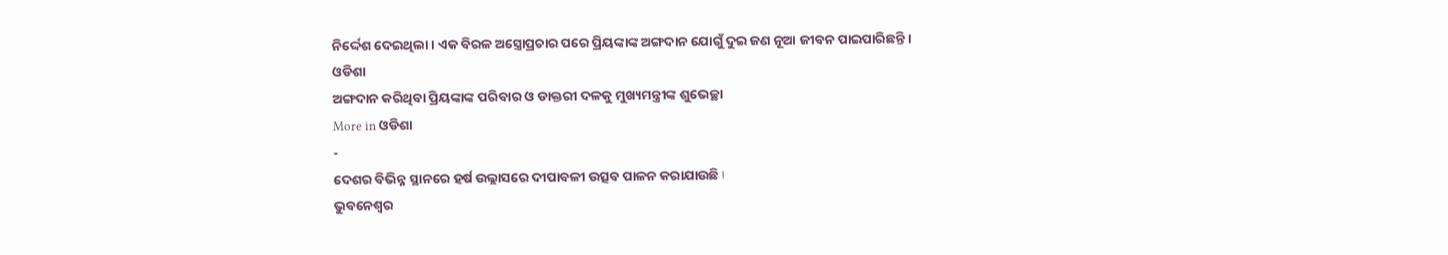ନିର୍ଦ୍ଦେଶ ଦେଇଥିଲା । ଏକ ବିରଳ ଅସ୍ତ୍ରୋପ୍ରଚାର ପରେ ପ୍ରିୟଙ୍କାଙ୍କ ଅଙ୍ଗଦାନ ଯୋଗୁଁ ଦୁଇ ଜଣ ନୂଆ ଜୀବନ ପାଇପାରିଛନ୍ତି ।
ଓଡିଶା
ଅଙ୍ଗଦାନ କରିଥିବା ପ୍ରିୟଙ୍କାଙ୍କ ପରିବାର ଓ ଡାକ୍ତରୀ ଦଳକୁ ମୁଖ୍ୟମନ୍ତ୍ରୀଙ୍କ ଶୁଭେଚ୍ଛା
More in ଓଡିଶା
-
ଦେଶର ବିଭିନ୍ନ ସ୍ଥାନରେ ହର୍ଷ ଉଲ୍ଲାସରେ ଦୀପାବଳୀ ଉତ୍ସବ ପାଳନ କରାଯାଉଛି ا
ଭୁବନେଶ୍ୱର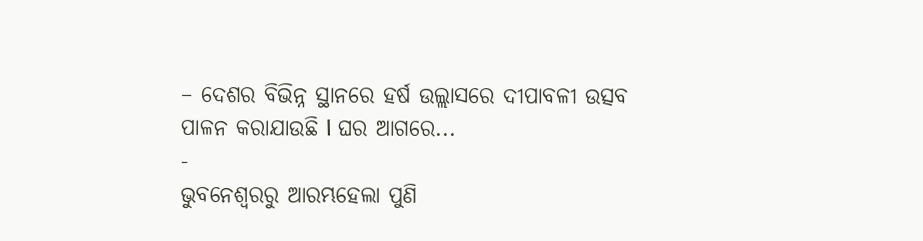– ଦେଶର ବିଭିନ୍ନ ସ୍ଥାନରେ ହର୍ଷ ଉଲ୍ଲାସରେ ଦୀପାବଳୀ ଉତ୍ସବ ପାଳନ କରାଯାଉଛି ا ଘର ଆଗରେ...
-
ଭୁବନେଶ୍ୱରରୁ ଆରମ୍ଭହେଲା ପୁଣି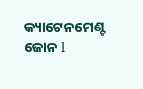କ୍ୟାଟେନମେଣ୍ଟ ଜୋନ l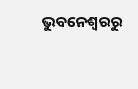ଭୁବନେଶ୍ୱରରୁ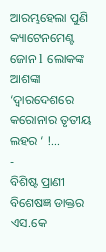ଆରମ୍ଭହେଲା ପୁଣି କ୍ୟାଟେନମେଣ୍ଟ ଜୋନ l ଲୋକଙ୍କ ଆଶଙ୍କା ‘ଦ୍ୱାରଦେଶରେ କରୋନାର ତୃତୀୟ ଲହର ‘ !...
-
ବିଶିଷ୍ଟ ପ୍ରାଣୀ ବିଶେଷଜ୍ଞ ଡାକ୍ତର ଏସ.କେ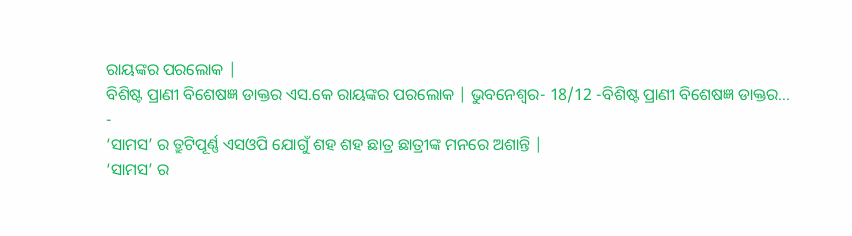ରାୟଙ୍କର ପରଲୋକ |
ବିଶିଷ୍ଟ ପ୍ରାଣୀ ବିଶେଷଜ୍ଞ ଡାକ୍ତର ଏସ.କେ ରାୟଙ୍କର ପରଲୋକ | ଭୁବନେଶ୍ୱର- 18/12 -ବିଶିଷ୍ଟ ପ୍ରାଣୀ ବିଶେଷଜ୍ଞ ଡାକ୍ତର...
-
‘ସାମସ’ ର ତ୍ରୁଟିପୂର୍ଣ୍ଣ ଏସଓପି ଯୋଗୁଁ ଶହ ଶହ ଛାତ୍ର ଛାତ୍ରୀଙ୍କ ମନରେ ଅଶାନ୍ତି |
‘ସାମସ’ ର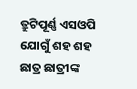ତ୍ରୁଟିପୂର୍ଣ୍ଣ ଏସଓପି ଯୋଗୁଁ ଶହ ଶହ ଛାତ୍ର ଛାତ୍ରୀଙ୍କ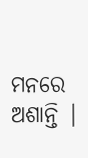ମନରେ ଅଶାନ୍ତି |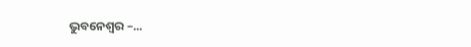ଭୁବନେଶ୍ୱର –...